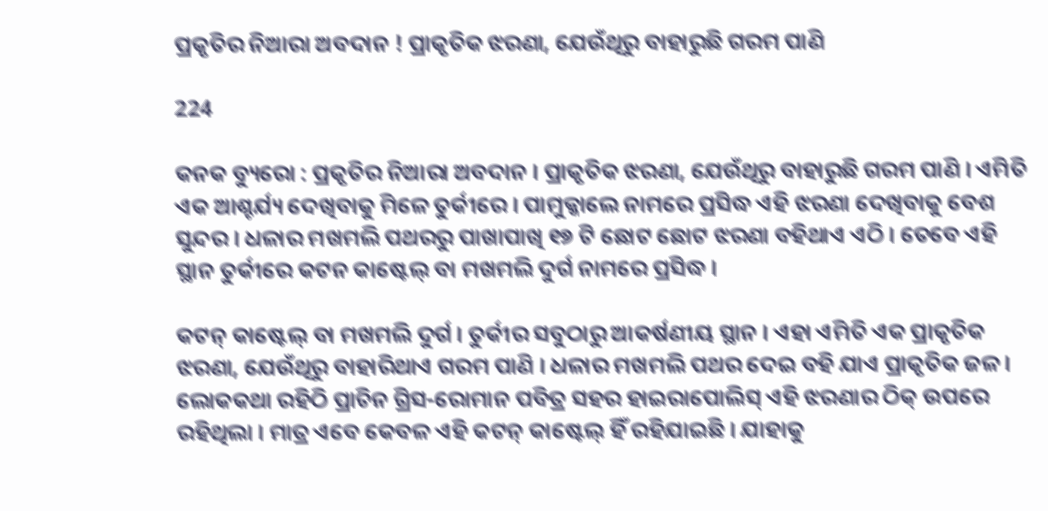ପ୍ରକୃତିର ନିଆରା ଅବଦାନ ! ପ୍ରାକୃତିକ ଝରଣା, ଯେଉଁଥିରୁ ବାହାରୁଛି ଗରମ ପାଣି

224

କନକ ବ୍ୟୁରୋ : ପ୍ରକୃତିର ନିଆରା ଅବଦାନ । ପ୍ରାକୃତିକ ଝରଣା, ଯେଉଁଥିରୁ ବାହାରୁଛି ଗରମ ପାଣି । ଏମିତି ଏକ ଆଶ୍ଚର୍ଯ୍ୟ ଦେଖିବାକୁ ମିଳେ ତୁର୍କୀରେ । ପାମୁକ୍କାଲେ ନାମରେ ପ୍ରସିଦ୍ଧ ଏହି ଝରଣା ଦେଖିବାକୁ ବେଶ ସୁନ୍ଦର । ଧଳାର ମଖମଲି ପଥରରୁ ପାଖାପାଖି ୧୭ ଟି ଛୋଟ ଛୋଟ ଝରଣା ବହିଥାଏ ଏଠି । ତେବେ ଏହି ସ୍ଥାନ ତୁର୍କୀରେ କଟନ କାଷ୍ଟେଲ୍ ବା ମଖମଲି ଦୁର୍ଗ ନାମରେ ପ୍ରସିଦ୍ଧ ।

କଟନ୍ କାଷ୍ଟେଲ୍ ବା ମଖମଲି ଦୁର୍ଗ । ତୁର୍କୀର ସବୁଠାରୁ ଆକର୍ଷଣୀୟ ସ୍ଥାନ । ଏହା ଏମିତି ଏକ ପ୍ରାକୃତିକ ଝରଣା, ଯେଉଁଥିରୁ ବାହାରିଥାଏ ଗରମ ପାଣି । ଧଳାର ମଖମଲି ପଥର ଦେଇ ବହି ଯାଏ ପ୍ରାକୃତିକ ଜଳ । ଲୋକକଥା ରହିଠି ପ୍ରାଚିନ ଗ୍ରିସ-ରୋମାନ ପବିତ୍ର ସହର ହାଇରାପୋଲିସ୍ ଏହି ଝରଣାର ଠିକ୍ ଉପରେ ରହିଥିଲା । ମାତ୍ର ଏବେ କେବଳ ଏହି କଟନ୍ କାଷ୍ଟେଲ୍ ହିଁ ରହିଯାଇଛି । ଯାହାକୁ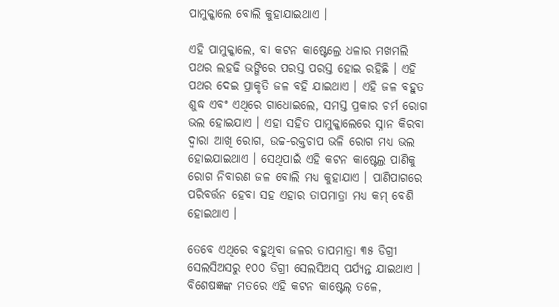ପାମୁକ୍କାଲେ ବୋଲି କୁହାଯାଇଥାଏ ।

ଏହି ପାମୁକ୍କାଲେ, ବା କଟନ କାଷ୍ଟେଲ୍ରେ ଧଳାର ମଖମଲି ପଥର ଲହଢି ଭଙ୍ଗିରେ ପରସ୍ତ ପରସ୍ତ ହୋଇ ରହିଛି । ଏହି ପଥର ଦେଇ ପ୍ରାକୃତି ଜଳ ବହି ଯାଇଥାଏ । ଏହି ଜଳ ବହୁତ ଶୁଦ୍ଧ ଏବଂ ଏଥିରେ ଗାଧୋଇଲେ, ସମସ୍ତ ପ୍ରକାର ଚର୍ମ ରୋଗ ଭଲ ହୋଇଯାଏ । ଏହା ସହିତ ପାମୁକ୍କାଲେରେ ସ୍ନାନ କିରବା ଦ୍ୱାରା ଆଖି ରୋଗ, ଉଚ୍ଚ-ରକ୍ତଚାପ ଭଳି ରୋଗ ମଧ୍ୟ ଭଲ ହୋଇଯାଇଥାଏ । ସେଥିପାଇଁ ଏହି କଟନ କାଷ୍ଟେଲ୍ର ପାଣିକୁ ରୋଗ ନିବାରଣ ଜଳ ବୋଲି ମଧ୍ୟ କୁହାଯାଏ । ପାଣିପାଗରେ ପରିବର୍ତ୍ତନ ହେବା ସହ ଏହାର ତାପମାତ୍ରା ମଧ୍ୟ କମ୍ ବେଶି ହୋଇଥାଏ ।

ତେବେ ଏଥିରେ ବହୁଥିବା ଜଳର ତାପମାତ୍ରା ୩୫ ଡିଗ୍ରୀ ସେଲସିଅସରୁ ୧୦୦ ଡିଗ୍ରୀ ସେଲସିଅସ୍ ପର୍ଯ୍ୟନ୍ତ ଯାଇଥାଏ । ବିଶେଷଜ୍ଞଙ୍କ ମତରେ ଏହି କଟନ କାଷ୍ଟେଲ୍ ତଳେ,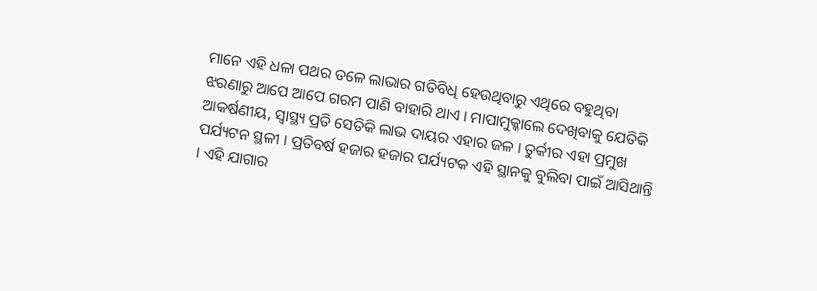ମାନେ ଏହି ଧଳା ପଥର ତଳେ ଲାଭାର ଗତିବିଧି ହେଉଥିବାରୁ ଏଥିରେ ବହୁଥିବା ଝରଣାରୁ ଆପେ ଆପେ ଗରମ ପାଣି ବାହାରି ଥାଏ । ମାପାମୁକ୍କାଲେ ଦେଖିବାକୁ ଯେତିକି ଆକର୍ଷଣୀୟ, ସ୍ୱାସ୍ଥ୍ୟ ପ୍ରତି ସେତିକି ଲାଭ ଦାୟର ଏହାର ଜଳ । ତୁର୍କୀର ଏହା ପ୍ରମୁଖ ପର୍ଯ୍ୟଟନ ସ୍ଥଳୀ । ପ୍ରତିବର୍ଷ ହଜାର ହଜାର ପର୍ଯ୍ୟଟକ ଏହି ସ୍ଥାନକୁ ବୁଲିବା ପାଇଁ ଆସିଥାନ୍ତି । ଏହି ଯାଗାର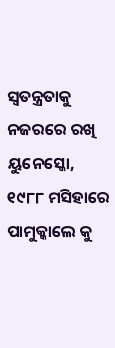ସ୍ୱତନ୍ତ୍ରତାକୁ ନଜରରେ ରଖି ୟୁନେସ୍କୋ, ୧୯୮୮ ମସିହାରେ ପାମୁକ୍କାଲେ କୁ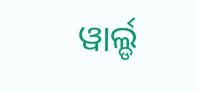ୱାର୍ଲ୍ଡ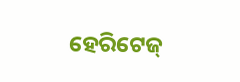ହେରିଟେଜ୍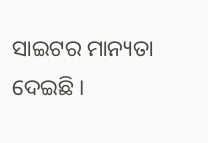ସାଇଟର ମାନ୍ୟତା ଦେଇଛି ।